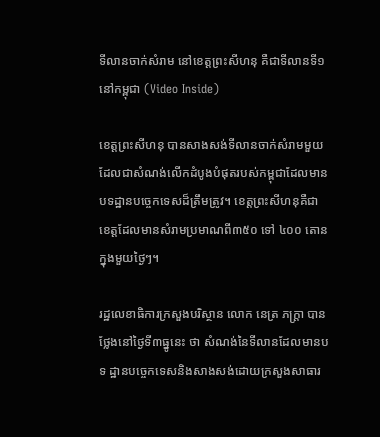ទីលានចាក់សំរាម នៅខេត្តព្រះសីហនុ គឺជាទីលានទី១ នៅកម្ពុជា (Video Inside)

ខេត្តព្រះសីហនុ បានសាងសង់ទីលានចាក់សំរាមមួយ ដែលជាសំណង់លើកដំបូងបំផុតរបស់កម្ពុជាដែលមាន បទដ្ឋានបច្ចេកទេសដ៏ត្រឹមត្រូវ។ ខេត្តព្រះសីហនុគឺជាខេត្តដែលមានសំរាមប្រមាណពី៣៥០ ទៅ ៤០០ តោន ក្នុងមួយថ្ងៃៗ។

រដ្ឋលេខាធិការក្រសួងបរិស្ថាន លោក នេត្រ ភក្ត្រា បានថ្លែងនៅថ្ងៃទី៣ធ្នូនេះ ថា សំណង់នៃទីលានដែលមានបទ ដ្ឋានបច្ចេកទេសនិងសាងសង់ដោយក្រសួងសាធារ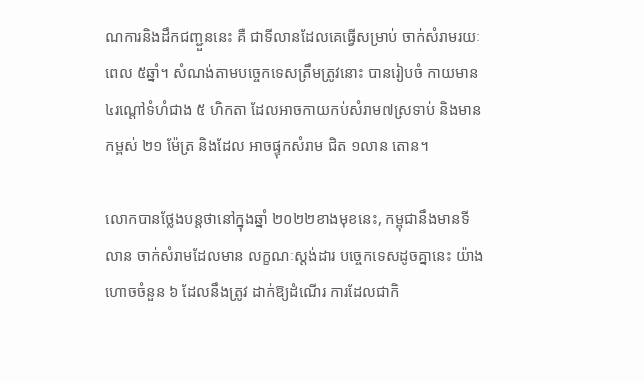ណការនិងដឹកជញ្ជួននេះ គឺ ជាទីលានដែលគេធ្វើសម្រាប់ ចាក់សំរាមរយៈពេល ៥ឆ្នាំ។ សំណង់តាមបច្ចេកទេសត្រឹមត្រូវនោះ បានរៀបចំ កាយមាន៤រណ្តៅទំហំជាង ៥ ហិកតា ដែលអាចកាយកប់សំរាម៧ស្រទាប់ និងមានកម្ពស់ ២១ ម៉ែត្រ និងដែល អាចផ្ទុកសំរាម ជិត ១លាន តោន។

លោកបានថ្លែងបន្តថានៅក្នុងឆ្នាំ ២០២២ខាងមុខនេះ, កម្ពុជានឹងមានទីលាន ចាក់សំរាមដែលមាន លក្ខណៈស្តង់ដារ បច្ចេកទេសដូចគ្នានេះ យ៉ាងហោចចំនួន ៦ ដែលនឹងត្រូវ ដាក់ឱ្យដំណើរ ការដែលជាកិ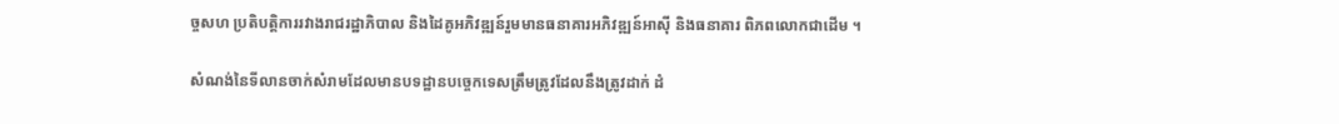ច្ចសហ ប្រតិបត្តិការរវាងរាជរដ្ឋាភិបាល និងដៃគូអភិវឌ្ឍន៍រួមមានធនាគារអភិវឌ្ឍន៍អាស៊ី និងធនាគារ ពិភពលោកជាដើម ។

សំណង់នៃទីលានចាក់សំរាមដែលមានបទដ្ឋានបច្ចេកទេសត្រឹមត្រូវដែលនឹងត្រូវដាក់ ដំ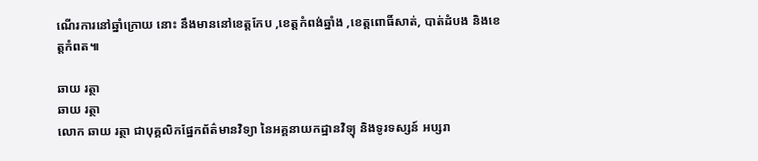ណើរការនៅឆ្នាំក្រោយ នោះ នឹងមាននៅខេត្តកែប ,ខេត្តកំពង់ឆ្នាំង ,ខេត្តពោធិ៍សាត់, បាត់ដំបង និងខេត្តកំពត៕

ឆាយ រត្ថា
ឆាយ រត្ថា
លោក ឆាយ រត្ថា ជាបុគ្គលិកផ្នែកព័ត៌មានវិទ្យា នៃអគ្គនាយកដ្ឋានវិទ្យុ និងទូរទស្សន៍ អប្សរា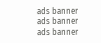ads banner
ads banner
ads banner